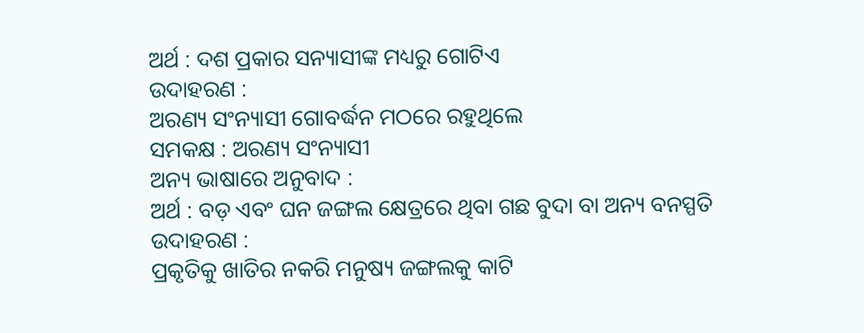ଅର୍ଥ : ଦଶ ପ୍ରକାର ସନ୍ୟାସୀଙ୍କ ମଧ୍ୟରୁ ଗୋଟିଏ
ଉଦାହରଣ :
ଅରଣ୍ୟ ସଂନ୍ୟାସୀ ଗୋବର୍ଦ୍ଧନ ମଠରେ ରହୁଥିଲେ
ସମକକ୍ଷ : ଅରଣ୍ୟ ସଂନ୍ୟାସୀ
ଅନ୍ୟ ଭାଷାରେ ଅନୁବାଦ :
ଅର୍ଥ : ବଡ଼ ଏବଂ ଘନ ଜଙ୍ଗଲ କ୍ଷେତ୍ରରେ ଥିବା ଗଛ ବୁଦା ବା ଅନ୍ୟ ବନସ୍ପତି
ଉଦାହରଣ :
ପ୍ରକୃତିକୁ ଖାତିର ନକରି ମନୁଷ୍ୟ ଜଙ୍ଗଲକୁ କାଟି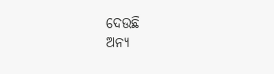ଦେଉଛି
ଅନ୍ୟ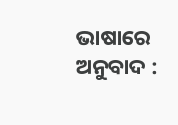ଭାଷାରେ ଅନୁବାଦ :